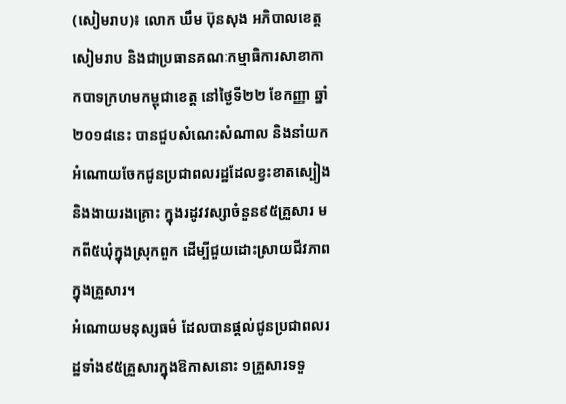(សៀមរាប)៖ លោក ឃឹម ប៊ុនសុង អភិបាលខេត្តសៀមរាប និងជាប្រធានគណៈកម្មាធិការសាខាកាកបាទក្រហមកម្ពុជាខេត្ត នៅថ្ងៃទី២២ ខែកញ្ញា ឆ្នាំ២០១៨នេះ បានជួបសំណេះសំណាល និងនាំយកអំណោយចែកជូនប្រជាពលរដ្ឋដែលខ្វះខាតស្បៀង និងងាយរងគ្រោះ ក្នុងរដូវវស្សាចំនួន៩៥គ្រួសារ មកពី៥ឃុំក្នុងស្រុកពួក ដើម្បីជួយដោះស្រាយជីវភាពក្នុងគ្រួសារ។
អំណោយមនុស្សធម៌ ដែលបានផ្ដល់ជូនប្រជាពលរដ្ឋទាំង៩៥គ្រួសារក្នុងឱកាសនោះ ១គ្រួសារទទួ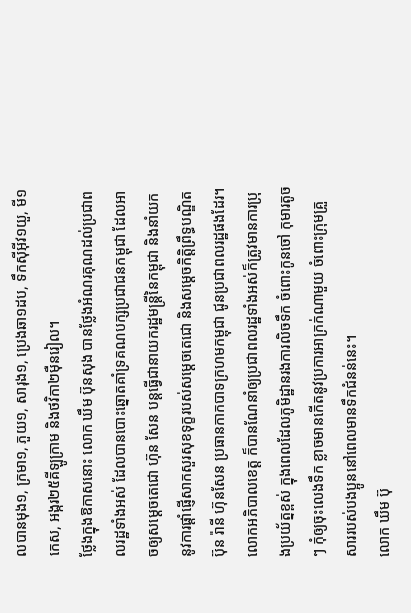លបានមុង១, ក្រមា១, ភួយ១, សារុង១, ប្រេងឆា១ដប, ទឹកស៊ីអ៊ីវ១យួ, មី១កេស, អង្ករ២៥គីឡូក្រាម និងថវិកា២ម៉ឺនរៀល។
ថ្លែងក្នុងឱកាសនោះ លោក ឃឹម ប៊ុនសុង បានថ្លែងអំណរគុណដល់ប្រជាពលរដ្ឋទាំងអស់ ដែលបានបោះឆ្នោតគាំទ្រគណបក្សប្រជាជនកម្ពុជា ដែលអាចឲ្យសម្ដេចតេជោ ហ៊ុន សែន បន្ដធ្វើជានាយករដ្ឋមន្ដ្រីនៃកម្ពុជា និងនាំយកនូវការផ្ដាំផ្ញើសាកសួរសុខទុក្ខរបស់សម្ដេចតេជោ និងសម្ដេចកិត្តិព្រឹទ្ធបណ្ឌិត ប៊ុន រ៉ានី ហ៊ុនសែន ប្រធានកាកបាទក្រហមកម្ពុជា ជូនប្រជាពលរដ្ឋផងដែរ។
លោកអភិបាលខេត្ត ក៏បានណែនាំឲ្យប្រជាពលរដ្ឋទាំងអស់ក៏ត្រូវមានការប្រុងប្រយ័ត្នខ្ពស់ ក្នុងពេលដែលភូមិដ្ឋានរងការលិចទឹក ចំពោះកូនចៅ កុមារតូចៗ កុំឲ្យចុះលេងទឹក ខ្លាចមានកើតនូវប្រការអាក្រក់ណាមួយ ចំពោះក្រុមគ្រួសាររបស់បងប្អូននៅពេលមានទឹកជំនន់នេះ។
លោក ឃឹម ប៊ុ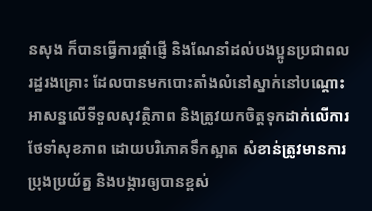នសុង ក៏បានធ្វើការផ្តាំផ្ញើ និងណែនាំដល់បងប្អូនប្រជាពលរដ្ឋរងគ្រោះ ដែលបានមកបោះតាំងលំនៅស្នាក់នៅបណ្តោះអាសន្នលើទីទួលសុវត្ថិភាព និងត្រូវយកចិត្តទុកដាក់លើការថែទាំសុខភាព ដោយបរិភោគទឹកស្អាត សំខាន់ត្រូវមានការប្រុងប្រយ័ត្ន និងបង្ការឲ្យបានខ្ពស់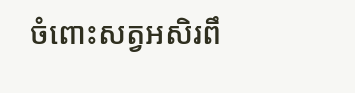ចំពោះសត្វអសិរពឹ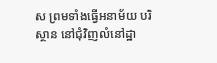ស ព្រមទាំងធ្វើអនាម័យ បរិស្ថាន នៅជុំវិញលំនៅដ្ឋា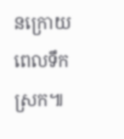នក្រោយពេលទឹកស្រក៕